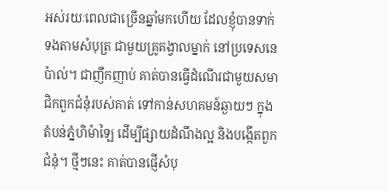អស់រយៈពេលជាច្រើនឆ្នាំមកហើយ ដែលខ្ញុំបានទាក់ទងតាមសំបុត្រ ជាមួយគ្រូគង្វាលម្នាក់ នៅប្រទេសនេប៉ាល់។ ជាញឹកញាប់ គាត់បានធ្វើដំណើរជាមួយសមាជិកពួកជំនុំរបស់គាត់ ទៅកាន់សហគមន៍ឆ្ងាយៗ ក្នុងតំបន់ភ្នំហិម៉ាឡៃ ដើម្បីផ្សាយដំណឹងល្អ និងបង្កើតពួកជំនុំ។ ថ្មីៗនេះ គាត់បានផ្ញើសំបុ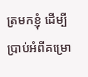ត្រមកខ្ញុំ ដើម្បីប្រាប់អំពីគម្រោ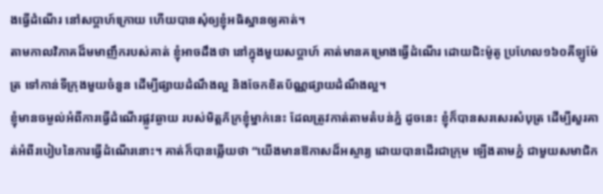ងធ្វើដំណើរ នៅសប្តាហ៍ក្រោយ ហើយបានសុំឲ្យខ្ញុំអធិស្ឋានឲ្យគាត់។
តាមកាលវិភាគដ៏មមាញឹករបស់គាត់ ខ្ញុំអាចដឹងថា នៅក្នុងមួយសប្តាហ៍ គាត់មានគម្រោងធ្វើដំណើរ ដោយជិះម៉ូតូ ប្រហែល១៦០គីឡូម៉ែត្រ ទៅកាន់ទីក្រុងមួយចំនួន ដើម្បីផ្សាយដំណឹងល្អ និងចែកខិតប័ណ្ណផ្សាយដំណឹងល្អ។
ខ្ញុំមានចម្ងល់អំពីការធ្វើដំណើរផ្លូវឆ្ងាយ របស់មិត្តភ័ក្រខ្ញុំម្នាក់នេះ ដែលត្រូវកាត់តាមតំបន់ភ្នំ ដូចនេះ ខ្ញុំក៏បានសរសេរសំបុត្រ ដើម្បីសួរគាត់អំពីរបៀបនៃការធ្វើដំណើរនោះ។ គាត់ក៏បានឆ្លើយថា “យើងមានឱកាសដ៏អស្ចារ្យ ដោយបានដើរជាក្រុម ឡើងតាមភ្នំ ជាមួយសមាជិក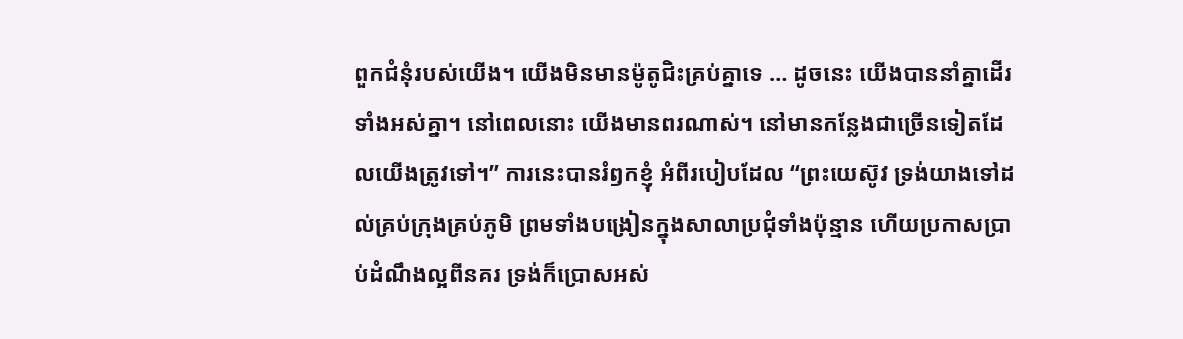ពួកជំនុំរបស់យើង។ យើងមិនមានម៉ូតូជិះគ្រប់គ្នាទេ … ដូចនេះ យើងបាននាំគ្នាដើរទាំងអស់គ្នា។ នៅពេលនោះ យើងមានពរណាស់។ នៅមានកន្លែងជាច្រើនទៀតដែលយើងត្រូវទៅ។” ការនេះបានរំឭកខ្ញុំ អំពីរបៀបដែល “ព្រះយេស៊ូវ ទ្រង់យាងទៅដល់គ្រប់ក្រុងគ្រប់ភូមិ ព្រមទាំងបង្រៀនក្នុងសាលាប្រជុំទាំងប៉ុន្មាន ហើយប្រកាសប្រាប់ដំណឹងល្អពីនគរ ទ្រង់ក៏ប្រោសអស់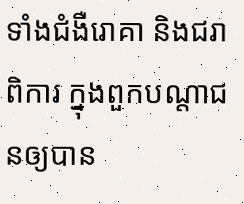ទាំងជំងឺរោគា និងជរាពិការ ក្នុងពួកបណ្តាជនឲ្យបាន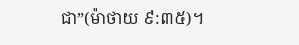ជា”(ម៉ាថាយ ៩:៣៥)។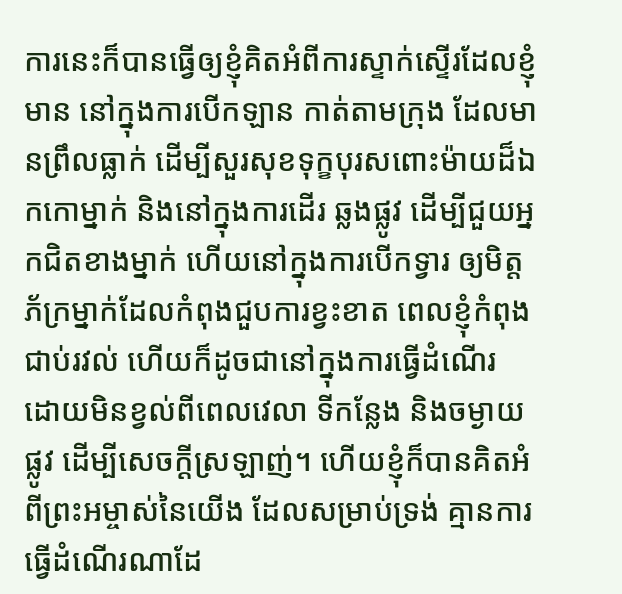ការនេះក៏បានធ្វើឲ្យខ្ញុំគិតអំពីការស្ទាក់ស្ទើរដែលខ្ញុំមាន នៅក្នុងការបើកឡាន កាត់តាមក្រុង ដែលមានព្រឹលធ្លាក់ ដើម្បីសួរសុខទុក្ខបុរសពោះម៉ាយដ៏ឯកកោម្នាក់ និងនៅក្នុងការដើរ ឆ្លងផ្លូវ ដើម្បីជួយអ្នកជិតខាងម្នាក់ ហើយនៅក្នុងការបើកទ្វារ ឲ្យមិត្តភ័ក្រម្នាក់ដែលកំពុងជួបការខ្វះខាត ពេលខ្ញុំកំពុងជាប់រវល់ ហើយក៏ដូចជានៅក្នុងការធ្វើដំណើរ ដោយមិនខ្វល់ពីពេលវេលា ទីកន្លែង និងចម្ងាយផ្លូវ ដើម្បីសេចក្តីស្រឡាញ់។ ហើយខ្ញុំក៏បានគិតអំពីព្រះអម្ចាស់នៃយើង ដែលសម្រាប់ទ្រង់ គ្មានការធ្វើដំណើរណាដែ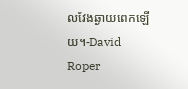លវែងឆ្ងាយពេកឡើយ។-David Roper